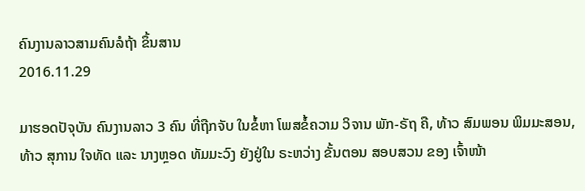ຄົນງານລາວສາມຄົນລໍຖ້າ ຂຶ້ນສານ
2016.11.29

ມາຮອດປັຈຸບັນ ຄົນງານລາວ 3 ຄົນ ທີ່ຖືກຈັບ ໃນຂໍ້ຫາ ໂພສຂໍ້ຄວາມ ວິຈານ ພັກ-ຣັຖ ຄື, ທ້າວ ສົມພອນ ພິມມະສອນ, ທ້າວ ສຸການ ໃຈທັດ ແລະ ນາງຫຼອດ ທັມມະວົງ ຍັງຢູ່ໃນ ຣະຫວ່າງ ຂັ້ນຕອນ ສອບສວນ ຂອງ ເຈົ້າໜ້າ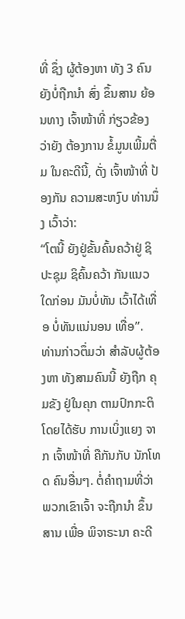ທີ່ ຊຶ່ງ ຜູ້ຕ້ອງຫາ ທັງ 3 ຄົນ ຍັງບໍ່ຖືກນໍາ ສົ່ງ ຂຶ້ນສານ ຍ້ອນທາງ ເຈົ້າໜ້າທີ່ ກ່ຽວຂ້ອງ ວ່າຍັງ ຕ້ອງການ ຂໍ້ມູນເພີ້ມຕື່ມ ໃນຄະດີນີ້, ດັ່ງ ເຈົ້າໜ້າທີ່ ປ້ອງກັນ ຄວາມສະຫງົບ ທ່ານນຶ່ງ ເວົ້າວ່າ:
“ໂຕນີ້ ຍັງຢູ່ຂັ້ນຄົ້ນຄວ້າຢູ່ ຊິປະຊຸມ ຊິຄົ້ນຄວ້າ ກັນແນວໃດກ່ອນ ມັນບໍ່ທັນ ເວົ້າໄດ້ເທື່ອ ບໍ່ທັນແນ່ນອນ ເທື່ອ”.
ທ່ານກ່າວຕຶ່ມວ່າ ສໍາລັບຜູ້ຕ້ອງຫາ ທັງສາມຄົນນີ້ ຍັງຖືກ ຄຸມຂັງ ຢູ່ໃນຄຸກ ຕາມປົກກະຕິ ໂດຍໄດ້ຮັບ ການເບິ່ງແຍງ ຈາກ ເຈົ້າໜ້າທີ່ ຄືກັນກັບ ນັກໂທດ ຄົນອື່ນໆ. ຕໍ່ຄໍາຖາມທີ່ວ່າ ພວກເຂົາເຈົ້າ ຈະຖືກນໍາ ຂຶ້ນສານ ເພື່ອ ພິຈາຣະນາ ຄະດີ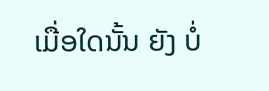ເມື່ອໃດນັ້ນ ຍັງ ບໍ່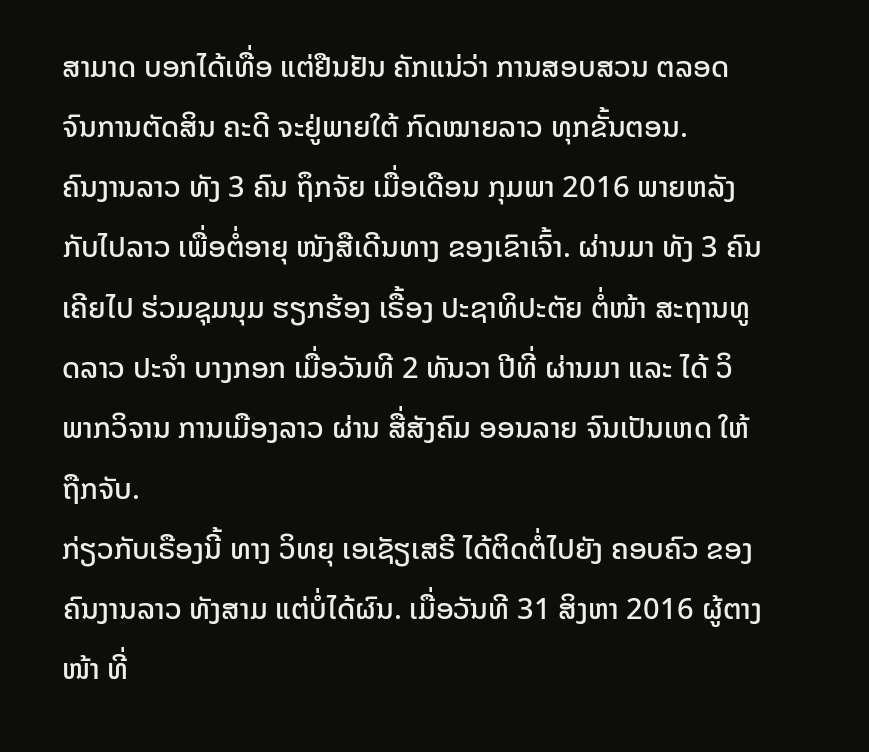ສາມາດ ບອກໄດ້ເທື່ອ ແຕ່ຢືນຢັນ ຄັກແນ່ວ່າ ການສອບສວນ ຕລອດ ຈົນການຕັດສິນ ຄະດີ ຈະຢູ່ພາຍໃຕ້ ກົດໝາຍລາວ ທຸກຂັ້ນຕອນ.
ຄົນງານລາວ ທັງ 3 ຄົນ ຖຶກຈັຍ ເມື່ອເດືອນ ກຸມພາ 2016 ພາຍຫລັງ ກັບໄປລາວ ເພື່ອຕໍ່ອາຍຸ ໜັງສືເດີນທາງ ຂອງເຂົາເຈົ້າ. ຜ່ານມາ ທັງ 3 ຄົນເຄີຍໄປ ຮ່ວມຊຸມນຸມ ຮຽກຮ້ອງ ເຣື້ອງ ປະຊາທິປະຕັຍ ຕໍ່ໜ້າ ສະຖານທູດລາວ ປະຈໍາ ບາງກອກ ເມື່ອວັນທີ 2 ທັນວາ ປີທີ່ ຜ່ານມາ ແລະ ໄດ້ ວິພາກວິຈານ ການເມືອງລາວ ຜ່ານ ສື່ສັງຄົມ ອອນລາຍ ຈົນເປັນເຫດ ໃຫ້ຖືກຈັບ.
ກ່ຽວກັບເຣືອງນີ້ ທາງ ວິທຍຸ ເອເຊັຽເສຣີ ໄດ້ຕິດຕໍ່ໄປຍັງ ຄອບຄົວ ຂອງ ຄົນງານລາວ ທັງສາມ ແຕ່ບໍ່ໄດ້ຜົນ. ເມື່ອວັນທີ 31 ສິງຫາ 2016 ຜູ້ຕາງໜ້າ ທີ່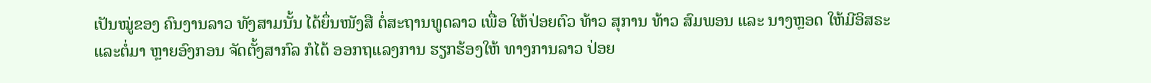ເປັນໝູ່ຂອງ ຄົນງານລາວ ທັງສາມນັ້ນ ໄດ້ຍຶ່ນໜັງສື ຕໍ່ສະຖານທູດລາວ ເພື່ອ ໃຫ້ປ່ອຍຕົວ ທ້າວ ສຸການ ທ້າວ ສົມພອນ ແລະ ນາງຫຼອດ ໃຫ້ມີອິສຣະ ແລະຕໍ່ມາ ຫຼາຍອົງກອນ ຈັດຕັ້ງສາກົລ ກໍໄດ້ ອອກຖແລງການ ຮຽກຮ້ອງໃຫ້ ທາງການລາວ ປ່ອຍ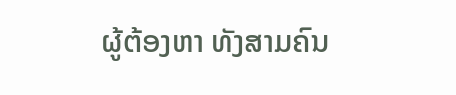ຜູ້ຕ້ອງຫາ ທັງສາມຄົນ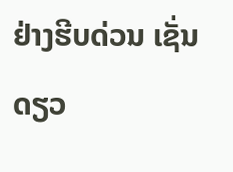ຢ່າງຮີບດ່ວນ ເຊັ່ນດຽວ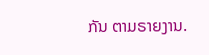ກັນ ຕາມຣາຍງານ.